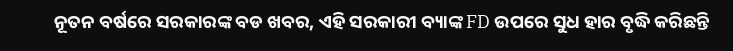ନୂତନ ବର୍ଷରେ ସରକାରଙ୍କ ବଡ ଖବର, ଏହି ସରକାରୀ ବ୍ୟାଙ୍କ FD ଉପରେ ସୁଧ ହାର ବୃଦ୍ଧି କରିଛନ୍ତି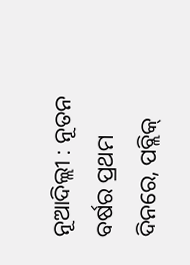ନୂଆଦିଲ୍ଲୀ : ନୂତନ ବର୍ଷର ପ୍ରଥମ ଦିନରେ, ପବ୍ଲିକ୍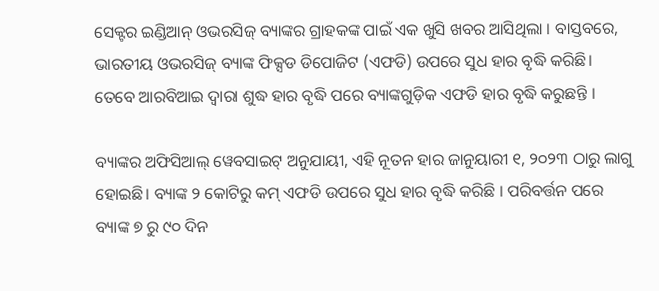ସେକ୍ଟର ଇଣ୍ଡିଆନ୍ ଓଭରସିଜ୍ ବ୍ୟାଙ୍କର ଗ୍ରାହକଙ୍କ ପାଇଁ ଏକ ଖୁସି ଖବର ଆସିଥିଲା । ବାସ୍ତବରେ, ଭାରତୀୟ ଓଭରସିଜ୍ ବ୍ୟାଙ୍କ ଫିକ୍ସଡ ଡିପୋଜିଟ (ଏଫଡି) ଉପରେ ସୁଧ ହାର ବୃଦ୍ଧି କରିଛି। ତେବେ ଆରବିଆଇ ଦ୍ୱାରା ଶୁଦ୍ଧ ହାର ବୃଦ୍ଧି ପରେ ବ୍ୟାଙ୍କଗୁଡ଼ିକ ଏଫଡି ହାର ବୃଦ୍ଧି କରୁଛନ୍ତି ।

ବ୍ୟାଙ୍କର ଅଫିସିଆଲ୍ ୱେବସାଇଟ୍ ଅନୁଯାୟୀ, ଏହି ନୂତନ ହାର ଜାନୁୟାରୀ ୧, ୨୦୨୩ ଠାରୁ ଲାଗୁ ହୋଇଛି। ବ୍ୟାଙ୍କ ୨ କୋଟିରୁ କମ୍ ଏଫଡି ଉପରେ ସୁଧ ହାର ବୃଦ୍ଧି କରିଛି । ପରିବର୍ତ୍ତନ ପରେ ବ୍ୟାଙ୍କ ୭ ରୁ ୯୦ ଦିନ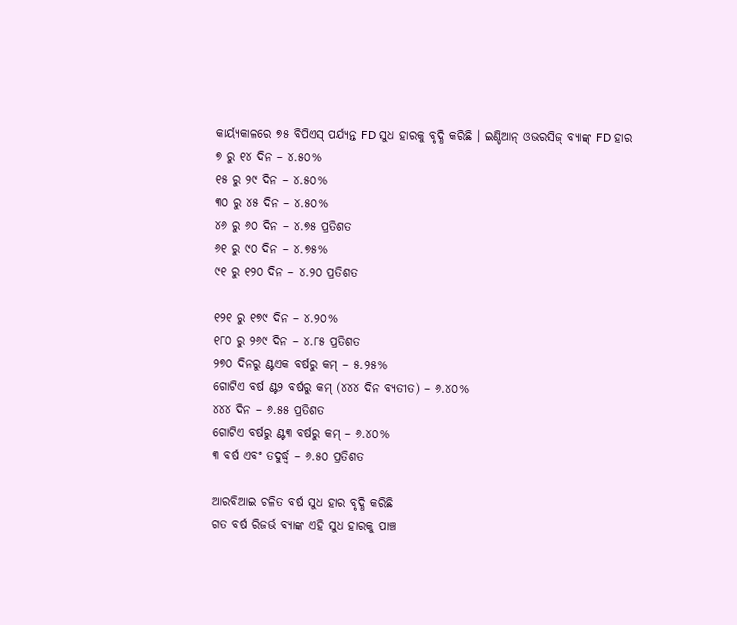କାର୍ୟ୍ୟକାଳରେ ୭୫ ବିପିଏସ୍ ପର୍ଯ୍ୟନ୍ତ FD ସୁଧ ହାରକୁ ବୃଦ୍ଧି କରିଛି । ଇଣ୍ଡିଆନ୍ ଓଭରସିଜ୍ ବ୍ୟାଙ୍କ୍ FD ହାର
୭ ରୁ ୧୪ ଦିନ – ୪.୫୦%
୧୫ ରୁ ୨୯ ଦିନ – ୪.୫୦%
୩୦ ରୁ ୪୫ ଦିନ – ୪.୫୦%
୪୬ ରୁ ୬୦ ଦିନ – ୪.୭୫ ପ୍ରତିଶତ
୬୧ ରୁ ୯୦ ଦିନ – ୪.୭୫%
୯୧ ରୁ ୧୨୦ ଦିନ – ୪.୨୦ ପ୍ରତିଶତ

୧୨୧ ରୁ ୧୭୯ ଦିନ – ୪.୨୦%
୧୮୦ ରୁ ୨୬୯ ଦିନ – ୪.୮୫ ପ୍ରତିଶତ
୨୭୦ ଦିନରୁ ଣ୍ଟଏକ ବର୍ଷରୁ କମ୍ – ୫.୨୫%
ଗୋଟିଏ ବର୍ଷ ଣ୍ଟ୨ ବର୍ଷରୁ କମ୍ (୪୪୪ ଦିନ ବ୍ୟତୀତ) – ୬.୪୦%
୪୪୪ ଦିନ – ୬.୫୫ ପ୍ରତିଶତ
ଗୋଟିଏ ବର୍ଷରୁ ଣ୍ଟ୩ ବର୍ଷରୁ କମ୍ – ୬.୪୦%
୩ ବର୍ଷ ଏବଂ ତଦୁର୍ଦ୍ଧ୍ୱ – ୬.୫୦ ପ୍ରତିଶତ

ଆରବିଆଇ ଚଳିତ ବର୍ଷ ସୁଧ ହାର ବୃଦ୍ଧି କରିଛି
ଗତ ବର୍ଷ ରିଜର୍ଭ ବ୍ୟାଙ୍କ ଏହି ସୁଧ ହାରକୁ ପାଞ୍ଚ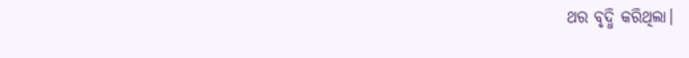ଥର ବୃଦ୍ଧି କରିଥିଲା।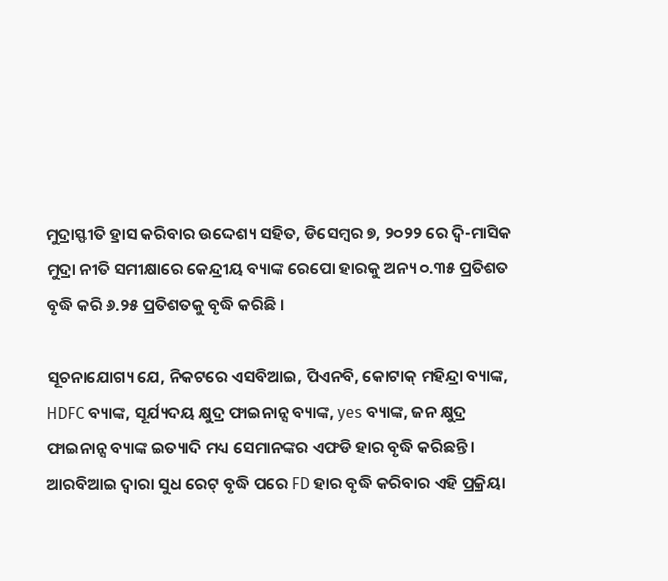ମୁଦ୍ରାସ୍ଫୀତି ହ୍ରାସ କରିବାର ଉଦ୍ଦେଶ୍ୟ ସହିତ, ଡିସେମ୍ବର ୭, ୨୦୨୨ ରେ ଦ୍ୱି-ମାସିକ ମୁଦ୍ରା ନୀତି ସମୀକ୍ଷାରେ କେନ୍ଦ୍ରୀୟ ବ୍ୟାଙ୍କ ରେପୋ ହାରକୁ ଅନ୍ୟ ୦.୩୫ ପ୍ରତିଶତ ବୃଦ୍ଧି କରି ୬.୨୫ ପ୍ରତିଶତକୁ ବୃଦ୍ଧି କରିଛି ।

ସୂଚନାଯୋଗ୍ୟ ଯେ, ନିକଟରେ ଏସବିଆଇ, ପିଏନବି, କୋଟାକ୍ ମହିନ୍ଦ୍ରା ବ୍ୟାଙ୍କ, HDFC ବ୍ୟାଙ୍କ, ସୂର୍ଯ୍ୟଦୟ କ୍ଷୁଦ୍ର ଫାଇନାନ୍ସ ବ୍ୟାଙ୍କ, yes ବ୍ୟାଙ୍କ, ଜନ କ୍ଷୁଦ୍ର ଫାଇନାନ୍ସ ବ୍ୟାଙ୍କ ଇତ୍ୟାଦି ମଧ୍ୟ ସେମାନଙ୍କର ଏଫଡି ହାର ବୃଦ୍ଧି କରିଛନ୍ତି। ଆରବିଆଇ ଦ୍ୱାରା ସୁଧ ରେଟ୍ ବୃଦ୍ଧି ପରେ FD ହାର ବୃଦ୍ଧି କରିବାର ଏହି ପ୍ରକ୍ରିୟା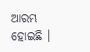ଆରମ୍ଭ ହୋଇଛି ।